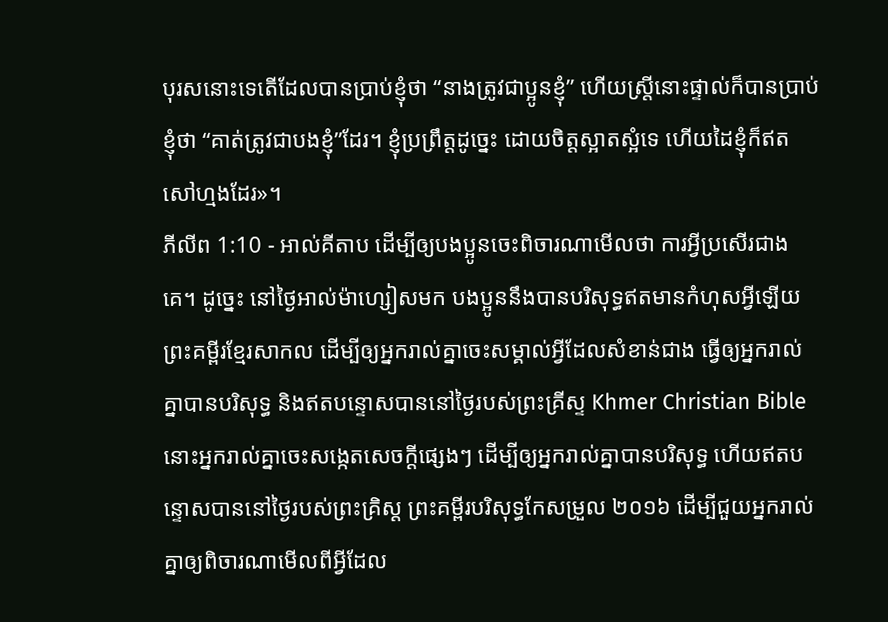បុរសនោះទេតើដែលបានប្រាប់ខ្ញុំថា “នាងត្រូវជាប្អូនខ្ញុំ” ហើយស្ត្រីនោះផ្ទាល់ក៏បានប្រាប់ខ្ញុំថា “គាត់ត្រូវជាបងខ្ញុំ”ដែរ។ ខ្ញុំប្រព្រឹត្តដូច្នេះ ដោយចិត្តស្អាតស្អំទេ ហើយដៃខ្ញុំក៏ឥតសៅហ្មងដែរ»។
ភីលីព 1:10 - អាល់គីតាប ដើម្បីឲ្យបងប្អូនចេះពិចារណាមើលថា ការអ្វីប្រសើរជាងគេ។ ដូច្នេះ នៅថ្ងៃអាល់ម៉ាហ្សៀសមក បងប្អូននឹងបានបរិសុទ្ធឥតមានកំហុសអ្វីឡើយ ព្រះគម្ពីរខ្មែរសាកល ដើម្បីឲ្យអ្នករាល់គ្នាចេះសម្គាល់អ្វីដែលសំខាន់ជាង ធ្វើឲ្យអ្នករាល់គ្នាបានបរិសុទ្ធ និងឥតបន្ទោសបាននៅថ្ងៃរបស់ព្រះគ្រីស្ទ Khmer Christian Bible នោះអ្នករាល់គ្នាចេះសង្កេតសេចក្ដីផ្សេងៗ ដើម្បីឲ្យអ្នករាល់គ្នាបានបរិសុទ្ធ ហើយឥតបន្ទោសបាននៅថ្ងៃរបស់ព្រះគ្រិស្ដ ព្រះគម្ពីរបរិសុទ្ធកែសម្រួល ២០១៦ ដើម្បីជួយអ្នករាល់គ្នាឲ្យពិចារណាមើលពីអ្វីដែល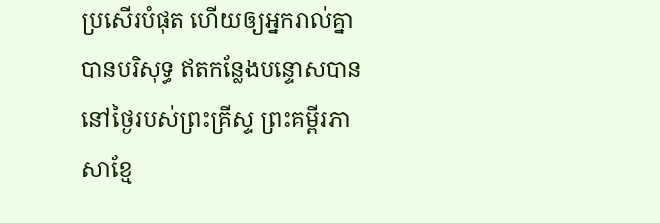ប្រសើរបំផុត ហើយឲ្យអ្នករាល់គ្នាបានបរិសុទ្ធ ឥតកន្លែងបន្ទោសបាននៅថ្ងៃរបស់ព្រះគ្រីស្ទ ព្រះគម្ពីរភាសាខ្មែ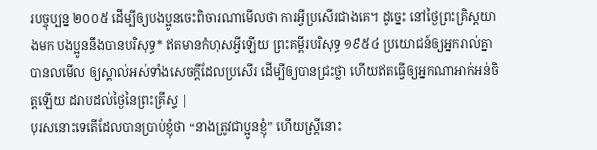របច្ចុប្បន្ន ២០០៥ ដើម្បីឲ្យបងប្អូនចេះពិចារណាមើលថា ការអ្វីប្រសើរជាងគេ។ ដូច្នេះ នៅថ្ងៃព្រះគ្រិស្តយាងមក បងប្អូននឹងបានបរិសុទ្ធ* ឥតមានកំហុសអ្វីឡើយ ព្រះគម្ពីរបរិសុទ្ធ ១៩៥៤ ប្រយោជន៍ឲ្យអ្នករាល់គ្នាបានលមើល ឲ្យស្គាល់អស់ទាំងសេចក្ដីដែលប្រសើរ ដើម្បីឲ្យបានជ្រះថ្លា ហើយឥតធ្វើឲ្យអ្នកណាអាក់អន់ចិត្តឡើយ ដរាបដល់ថ្ងៃនៃព្រះគ្រីស្ទ |
បុរសនោះទេតើដែលបានប្រាប់ខ្ញុំថា “នាងត្រូវជាប្អូនខ្ញុំ” ហើយស្ត្រីនោះ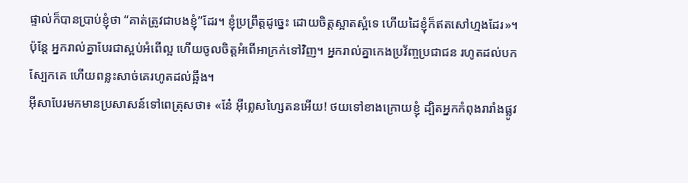ផ្ទាល់ក៏បានប្រាប់ខ្ញុំថា “គាត់ត្រូវជាបងខ្ញុំ”ដែរ។ ខ្ញុំប្រព្រឹត្តដូច្នេះ ដោយចិត្តស្អាតស្អំទេ ហើយដៃខ្ញុំក៏ឥតសៅហ្មងដែរ»។
ប៉ុន្តែ អ្នករាល់គ្នាបែរជាស្អប់អំពើល្អ ហើយចូលចិត្តអំពើអាក្រក់ទៅវិញ។ អ្នករាល់គ្នាកេងប្រវ័ញ្ចប្រជាជន រហូតដល់បកស្បែកគេ ហើយពន្លះសាច់គេរហូតដល់ឆ្អឹង។
អ៊ីសាបែរមកមានប្រសាសន៍ទៅពេត្រុសថា៖ «នែ៎ អ៊ីព្លេសហ្សៃតនអើយ! ថយទៅខាងក្រោយខ្ញុំ ដ្បិតអ្នកកំពុងរារាំងផ្លូវ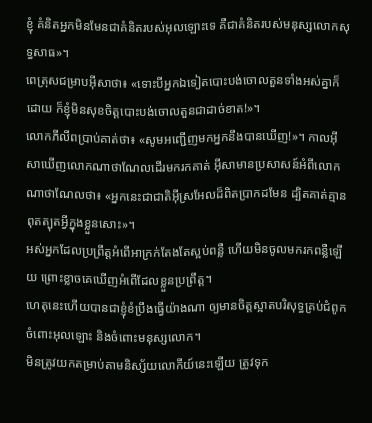ខ្ញុំ គំនិតអ្នកមិនមែនជាគំនិតរបស់អុលឡោះទេ គឺជាគំនិតរបស់មនុស្សលោកសុទ្ធសាធ»។
ពេត្រុសជម្រាបអ៊ីសាថា៖ «ទោះបីអ្នកឯទៀតបោះបង់ចោលតួនទាំងអស់គ្នាក៏ដោយ ក៏ខ្ញុំមិនសុខចិត្ដបោះបង់ចោលតួនជាដាច់ខាត!»។
លោកភីលីពប្រាប់គាត់ថា៖ «សូមអញ្ជើញមកអ្នកនឹងបានឃើញ!»។ កាលអ៊ីសាឃើញលោកណាថាណែលដើរមករកគាត់ អ៊ីសាមានប្រសាសន៍អំពីលោកណាថាណែលថា៖ «អ្នកនេះជាជាតិអ៊ីស្រអែលដ៏ពិតប្រាកដមែន ដ្បិតគាត់គ្មានពុតត្បុតអ្វីក្នុងខ្លួនសោះ»។
អស់អ្នកដែលប្រព្រឹត្ដអំពើអាក្រក់តែងតែស្អប់ពន្លឺ ហើយមិនចូលមករកពន្លឺឡើយ ព្រោះខ្លាចគេឃើញអំពើដែលខ្លួនប្រព្រឹត្ដ។
ហេតុនេះហើយបានជាខ្ញុំខំប្រឹងធ្វើយ៉ាងណា ឲ្យមានចិត្ដស្អាតបរិសុទ្ធគ្រប់ជំពូកចំពោះអុលឡោះ និងចំពោះមនុស្សលោក។
មិនត្រូវយកតម្រាប់តាមនិស្ស័យលោកីយ៍នេះឡើយ ត្រូវទុក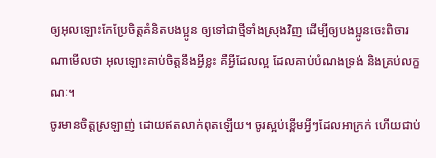ឲ្យអុលឡោះកែប្រែចិត្ដគំនិតបងប្អូន ឲ្យទៅជាថ្មីទាំងស្រុងវិញ ដើម្បីឲ្យបងប្អូនចេះពិចារណាមើលថា អុលឡោះគាប់ចិត្តនឹងអ្វីខ្លះ គឺអ្វីដែលល្អ ដែលគាប់បំណងទ្រង់ និងគ្រប់លក្ខណៈ។
ចូរមានចិត្ដស្រឡាញ់ ដោយឥតលាក់ពុតឡើយ។ ចូរស្អប់ខ្ពើមអ្វីៗដែលអាក្រក់ ហើយជាប់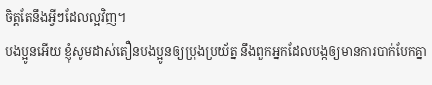ចិត្ដតែនឹងអ្វីៗដែលល្អវិញ។
បងប្អូនអើយ ខ្ញុំសូមដាស់តឿនបងប្អូនឲ្យប្រុងប្រយ័ត្ន នឹងពួកអ្នកដែលបង្កឲ្យមានការបាក់បែកគ្នា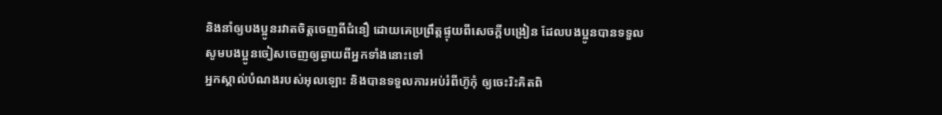និងនាំឲ្យបងប្អូនរវាតចិត្ដចេញពីជំនឿ ដោយគេប្រព្រឹត្ដផ្ទុយពីសេចក្ដីបង្រៀន ដែលបងប្អូនបានទទួលសូមបងប្អូនចៀសចេញឲ្យឆ្ងាយពីអ្នកទាំងនោះទៅ
អ្នកស្គាល់បំណងរបស់អុលឡោះ និងបានទទួលការអប់រំពីហ៊ូកុំ ឲ្យចេះរិះគិតពិ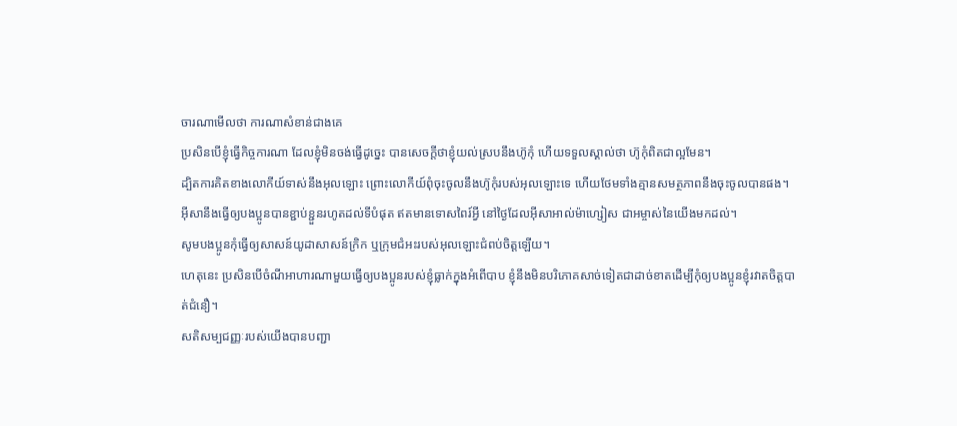ចារណាមើលថា ការណាសំខាន់ជាងគេ
ប្រសិនបើខ្ញុំធ្វើកិច្ចការណា ដែលខ្ញុំមិនចង់ធ្វើដូច្នេះ បានសេចក្ដីថាខ្ញុំយល់ស្របនឹងហ៊ូកុំ ហើយទទួលស្គាល់ថា ហ៊ូកុំពិតជាល្អមែន។
ដ្បិតការគិតខាងលោកីយ៍ទាស់នឹងអុលឡោះ ព្រោះលោកីយ៍ពុំចុះចូលនឹងហ៊ូកុំរបស់អុលឡោះទេ ហើយថែមទាំងគ្មានសមត្ថភាពនឹងចុះចូលបានផង។
អ៊ីសានឹងធ្វើឲ្យបងប្អូនបានខ្ជាប់ខ្ជួនរហូតដល់ទីបំផុត ឥតមានទោសពៃរ៍អ្វី នៅថ្ងៃដែលអ៊ីសាអាល់ម៉ាហ្សៀស ជាអម្ចាស់នៃយើងមកដល់។
សូមបងប្អូនកុំធ្វើឲ្យសាសន៍យូដាសាសន៍ក្រិក ឬក្រុមជំអះរបស់អុលឡោះជំពប់ចិត្ដឡើយ។
ហេតុនេះ ប្រសិនបើចំណីអាហារណាមួយធ្វើឲ្យបងប្អូនរបស់ខ្ញុំធ្លាក់ក្នុងអំពើបាប ខ្ញុំនឹងមិនបរិភោគសាច់ទៀតជាដាច់ខាតដើម្បីកុំឲ្យបងប្អូនខ្ញុំរវាតចិត្ដបាត់ជំនឿ។
សតិសម្បជញ្ញៈរបស់យើងបានបញ្ជា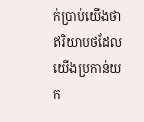ក់ប្រាប់យើងថា ឥរិយាបថដែលយើងប្រកាន់យក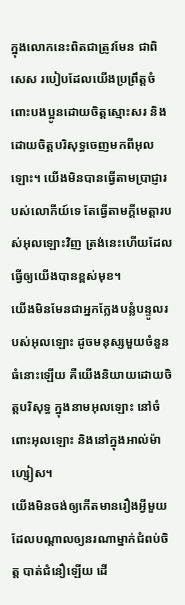ក្នុងលោកនេះពិតជាត្រូវមែន ជាពិសេស របៀបដែលយើងប្រព្រឹត្ដចំពោះបងប្អូនដោយចិត្ដស្មោះសរ និងដោយចិត្តបរិសុទ្ធចេញមកពីអុលឡោះ។ យើងមិនបានធ្វើតាមប្រាជ្ញារបស់លោកីយ៍ទេ តែធ្វើតាមក្តីមេត្តារបស់អុលឡោះវិញ ត្រង់នេះហើយដែលធ្វើឲ្យយើងបានខ្ពស់មុខ។
យើងមិនមែនជាអ្នកក្លែងបន្លំបន្ទូលរបស់អុលឡោះ ដូចមនុស្សមួយចំនួនធំនោះឡើយ គឺយើងនិយាយដោយចិត្តបរិសុទ្ធ ក្នុងនាមអុលឡោះ នៅចំពោះអុលឡោះ និងនៅក្នុងអាល់ម៉ាហ្សៀស។
យើងមិនចង់ឲ្យកើតមានរឿងអ្វីមួយ ដែលបណ្ដាលឲ្យនរណាម្នាក់ជំពប់ចិត្ដ បាត់ជំនឿឡើយ ដើ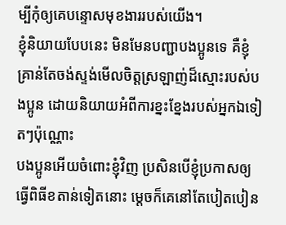ម្បីកុំឲ្យគេបន្ទោសមុខងាររបស់យើង។
ខ្ញុំនិយាយបែបនេះ មិនមែនបញ្ជាបងប្អូនទេ គឺខ្ញុំគ្រាន់តែចង់ស្ទង់មើលចិត្ដស្រឡាញ់ដ៏ស្មោះរបស់បងប្អូន ដោយនិយាយអំពីការខ្នះខ្នែងរបស់អ្នកឯទៀតៗប៉ុណ្ណោះ
បងប្អូនអើយចំពោះខ្ញុំវិញ ប្រសិនបើខ្ញុំប្រកាសឲ្យធ្វើពិធីខតាន់ទៀតនោះ ម្ដេចក៏គេនៅតែបៀតបៀន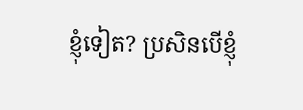ខ្ញុំទៀត? ប្រសិនបើខ្ញុំ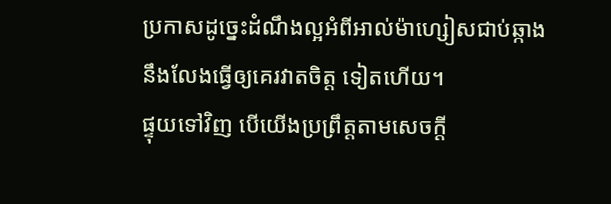ប្រកាសដូច្នេះដំណឹងល្អអំពីអាល់ម៉ាហ្សៀសជាប់ឆ្កាង នឹងលែងធ្វើឲ្យគេរវាតចិត្ដ ទៀតហើយ។
ផ្ទុយទៅវិញ បើយើងប្រព្រឹត្ដតាមសេចក្ដី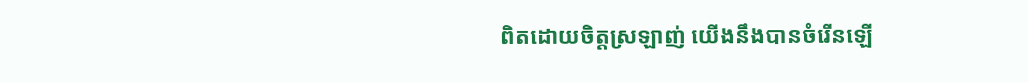ពិតដោយចិត្ដស្រឡាញ់ យើងនឹងបានចំរើនឡើ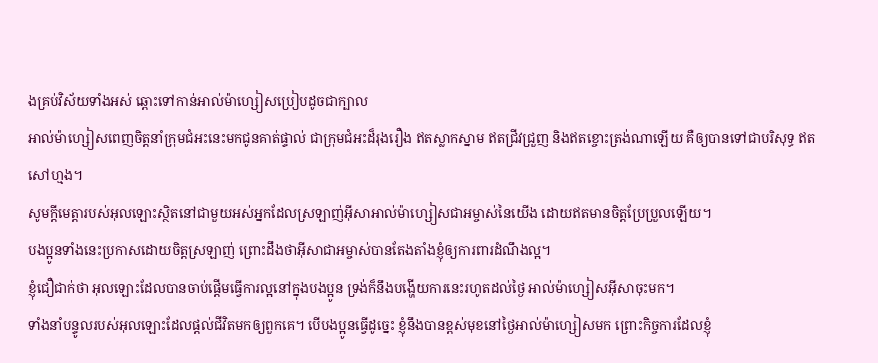ងគ្រប់វិស័យទាំងអស់ ឆ្ពោះទៅកាន់អាល់ម៉ាហ្សៀសប្រៀបដូចជាក្បាល
អាល់ម៉ាហ្សៀសពេញចិត្តនាំក្រុមជំអះនេះមកជូនគាត់ផ្ទាល់ ជាក្រុមជំអះដ៏រុងរឿង ឥតស្លាកស្នាម ឥតជ្រីវជ្រួញ និងឥតខ្ចោះត្រង់ណាឡើយ គឺឲ្យបានទៅជាបរិសុទ្ធ ឥតសៅហ្មង។
សូមក្តីមេត្តារបស់អុលឡោះស្ថិតនៅជាមួយអស់អ្នកដែលស្រឡាញ់អ៊ីសាអាល់ម៉ាហ្សៀសជាអម្ចាស់នៃយើង ដោយឥតមានចិត្ដប្រែប្រួលឡើយ។
បងប្អូនទាំងនេះប្រកាសដោយចិត្ដស្រឡាញ់ ព្រោះដឹងថាអ៊ីសាជាអម្ចាស់បានតែងតាំងខ្ញុំឲ្យការពារដំណឹងល្អ។
ខ្ញុំជឿជាក់ថា អុលឡោះដែលបានចាប់ផ្ដើមធ្វើការល្អនៅក្នុងបងប្អូន ទ្រង់ក៏នឹងបង្ហើយការនេះរហូតដល់ថ្ងៃ អាល់ម៉ាហ្សៀសអ៊ីសាចុះមក។
ទាំងនាំបន្ទូលរបស់អុលឡោះដែលផ្ដល់ជីវិតមកឲ្យពួកគេ។ បើបងប្អូនធ្វើដូច្នេះ ខ្ញុំនឹងបានខ្ពស់មុខនៅថ្ងៃអាល់ម៉ាហ្សៀសមក ព្រោះកិច្ចការដែលខ្ញុំ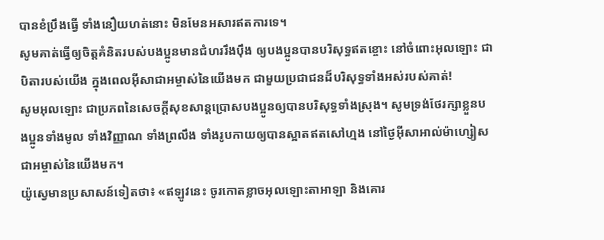បានខំប្រឹងធ្វើ ទាំងនឿយហត់នោះ មិនមែនអសារឥតការទេ។
សូមគាត់ធ្វើឲ្យចិត្ដគំនិតរបស់បងប្អូនមានជំហររឹងប៉ឹង ឲ្យបងប្អូនបានបរិសុទ្ធឥតខ្ចោះ នៅចំពោះអុលឡោះ ជាបិតារបស់យើង ក្នុងពេលអ៊ីសាជាអម្ចាស់នៃយើងមក ជាមួយប្រជាជនដ៏បរិសុទ្ធទាំងអស់របស់គាត់!
សូមអុលឡោះ ជាប្រភពនៃសេចក្ដីសុខសាន្ដប្រោសបងប្អូនឲ្យបានបរិសុទ្ធទាំងស្រុង។ សូមទ្រង់ថែរក្សាខ្លួនបងប្អូនទាំងមូល ទាំងវិញ្ញាណ ទាំងព្រលឹង ទាំងរូបកាយឲ្យបានស្អាតឥតសៅហ្មង នៅថ្ងៃអ៊ីសាអាល់ម៉ាហ្សៀសជាអម្ចាស់នៃយើងមក។
យ៉ូស្វេមានប្រសាសន៍ទៀតថា៖ «ឥឡូវនេះ ចូរកោតខ្លាចអុលឡោះតាអាឡា និងគោរ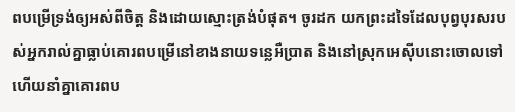ពបម្រើទ្រង់ឲ្យអស់ពីចិត្ត និងដោយស្មោះត្រង់បំផុត។ ចូរដក យកព្រះដទៃដែលបុព្វបុរសរបស់អ្នករាល់គ្នាធ្លាប់គោរពបម្រើនៅខាងនាយទន្លេអឺប្រាត និងនៅស្រុកអេស៊ីបនោះចោលទៅ ហើយនាំគ្នាគោរពប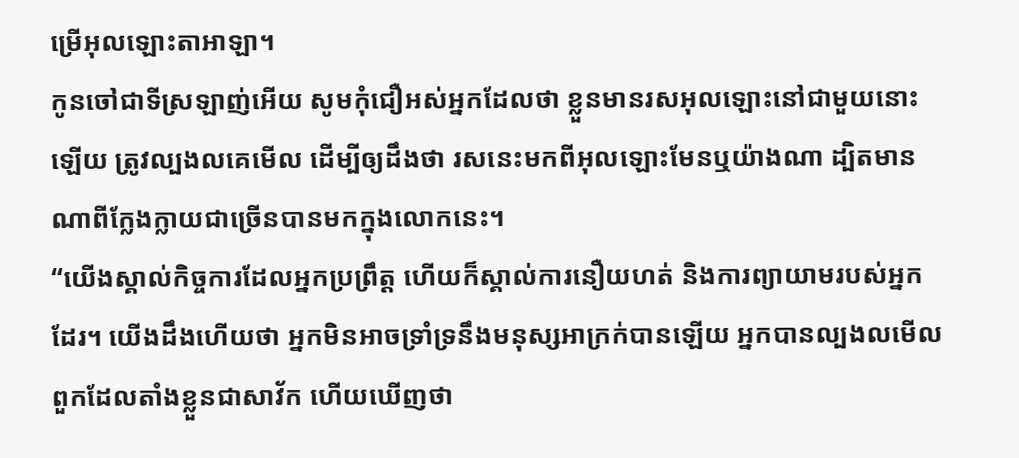ម្រើអុលឡោះតាអាឡា។
កូនចៅជាទីស្រឡាញ់អើយ សូមកុំជឿអស់អ្នកដែលថា ខ្លួនមានរសអុលឡោះនៅជាមួយនោះឡើយ ត្រូវល្បងលគេមើល ដើម្បីឲ្យដឹងថា រសនេះមកពីអុលឡោះមែនឬយ៉ាងណា ដ្បិតមានណាពីក្លែងក្លាយជាច្រើនបានមកក្នុងលោកនេះ។
“យើងស្គាល់កិច្ចការដែលអ្នកប្រព្រឹត្ដ ហើយក៏ស្គាល់ការនឿយហត់ និងការព្យាយាមរបស់អ្នកដែរ។ យើងដឹងហើយថា អ្នកមិនអាចទ្រាំទ្រនឹងមនុស្សអាក្រក់បានឡើយ អ្នកបានល្បងលមើលពួកដែលតាំងខ្លួនជាសាវ័ក ហើយឃើញថា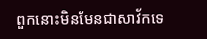ពួកនោះមិនមែនជាសាវ័កទេ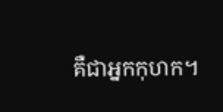គឺជាអ្នកកុហក។